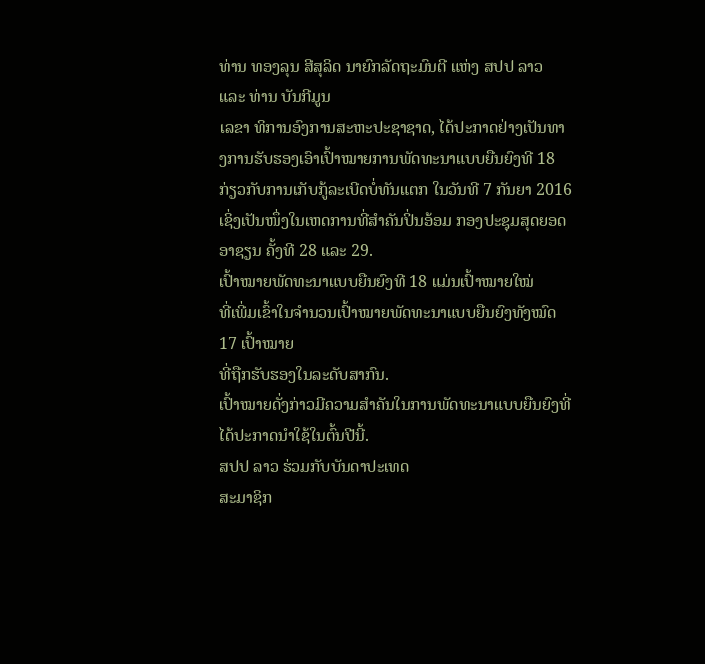ທ່ານ ທອງລຸນ ສີສຸລິດ ນາຍົກລັດຖະມົນຕີ ແຫ່ງ ສປປ ລາວ ແລະ ທ່ານ ບັນກີມູນ
ເລຂາ ທິການອົງການສະຫະປະຊາຊາດ, ໄດ້ປະກາດຢ່າງເປັນທາງການຮັບຮອງເອົາເປົ້າໝາຍການພັດທະນາແບບຍືນຍົງທີ 18
ກ່ຽວກັບການເກັບກູ້ລະເບີດບໍ່ທັນແຕກ ໃນວັນທີ 7 ກັນຍາ 2016
ເຊິ່ງເປັນໜຶ່ງໃນເຫດການທີ່ສຳຄັນປິ່ນອ້ອມ ກອງປະຊຸມສຸດຍອດອາຊຽນ ຄັ້ງທີ 28 ແລະ 29.
ເປົ້າໝາຍພັດທະນາແບບຍືນຍົງທີ 18 ແມ່ນເປົ້າໝາຍໃໝ່
ທີ່ເພີ່ມເຂົ້າໃນຈຳນວນເປົ້າໝາຍພັດທະນາແບບຍືນຍົງທັງໝົດ 17 ເປົ້າໝາຍ
ທີ່ຖືກຮັບຮອງໃນລະດັບສາກົນ.
ເປົ້າໝາຍດັ່ງກ່າວມີຄວາມສຳຄັນໃນການພັດທະນາແບບຍືນຍົງທີ່ໄດ້ປະກາດນຳໃຊ້ໃນຕົ້ນປີນີ້.
ສປປ ລາວ ຮ່ວມກັບບັນດາປະເທດ
ສະມາຊິກ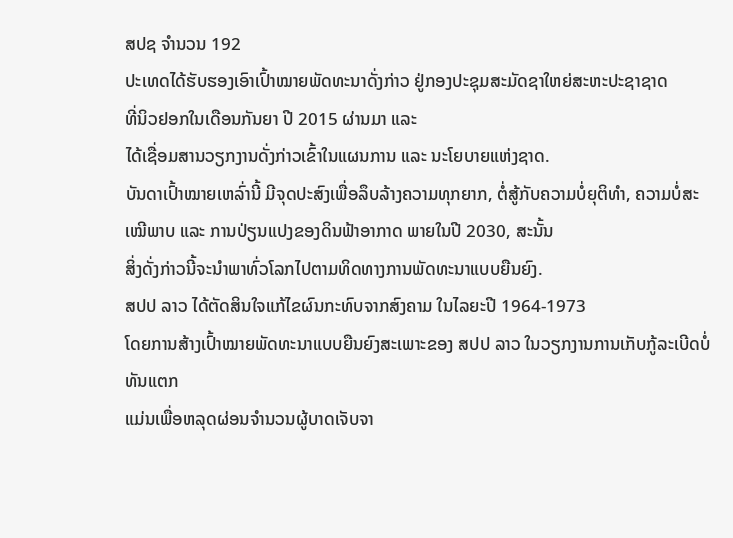ສປຊ ຈຳນວນ 192
ປະເທດໄດ້ຮັບຮອງເອົາເປົ້າໝາຍພັດທະນາດັ່ງກ່າວ ຢູ່ກອງປະຊຸມສະມັດຊາໃຫຍ່ສະຫະປະຊາຊາດ
ທີ່ນິວຢອກໃນເດືອນກັນຍາ ປີ 2015 ຜ່ານມາ ແລະ
ໄດ້ເຊື່ອມສານວຽກງານດັ່ງກ່າວເຂົ້າໃນແຜນການ ແລະ ນະໂຍບາຍແຫ່ງຊາດ.
ບັນດາເປົ້າໝາຍເຫລົ່ານີ້ ມີຈຸດປະສົງເພື່ອລຶບລ້າງຄວາມທຸກຍາກ, ຕໍ່ສູ້ກັບຄວາມບໍ່ຍຸຕິທຳ, ຄວາມບໍ່ສະເໝີພາບ ແລະ ການປ່ຽນແປງຂອງດິນຟ້າອາກາດ ພາຍໃນປີ 2030, ສະນັ້ນ
ສິ່ງດັ່ງກ່າວນີ້ຈະນຳພາທົ່ວໂລກໄປຕາມທິດທາງການພັດທະນາແບບຍືນຍົງ.
ສປປ ລາວ ໄດ້ຕັດສິນໃຈແກ້ໄຂຜົນກະທົບຈາກສົງຄາມ ໃນໄລຍະປີ 1964-1973
ໂດຍການສ້າງເປົ້າໝາຍພັດທະນາແບບຍືນຍົງສະເພາະຂອງ ສປປ ລາວ ໃນວຽກງານການເກັບກູ້ລະເບີດບໍ່ທັນແຕກ
ແມ່ນເພື່ອຫລຸດຜ່ອນຈຳນວນຜູ້ບາດເຈັບຈາ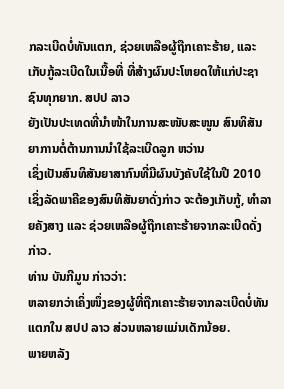ກລະເບີດບໍ່ທັນແຕກ, ຊ່ວຍເຫລືອຜູ້ຖືກເຄາະຮ້າຍ, ແລະ ເກັບກູ້ລະເບີດໃນເນື້ອທີ່ ທີ່ສ້າງຜົນປະໂຫຍດໃຫ້ແກ່ປະຊາຊົນທຸກຍາກ. ສປປ ລາວ
ຍັງເປັນປະເທດທີ່ນຳໜ້າໃນການສະໜັບສະໜູນ ສົນທິສັນຍາການຕໍ່ຕ້ານການນຳໃຊ້ລະເບີດລູກ ຫວ່ານ
ເຊິ່ງເປັນສົນທິສັນຍາສາກົນທີ່ມີຜົນບັງຄັບໃຊ້ໃນປີ 2010
ເຊິ່ງລັດພາຄີຂອງສົນທິສັນຍາດັ່ງກ່າວ ຈະຕ້ອງເກັບກູ້, ທຳລາຍຄັງສາງ ແລະ ຊ່ວຍເຫລືອຜູ້ຖືກເຄາະຮ້າຍຈາກລະເບີດດັ່ງກ່າວ.
ທ່ານ ບັນກີມູນ ກ່າວວ່າ:
ຫລາຍກວ່າເຄິ່ງໜຶ່ງຂອງຜູ້ທີ່ຖືກເຄາະຮ້າຍຈາກລະເບີດບໍ່ທັນແຕກໃນ ສປປ ລາວ ສ່ວນຫລາຍແມ່ນເດັກນ້ອຍ.
ພາຍຫລັງ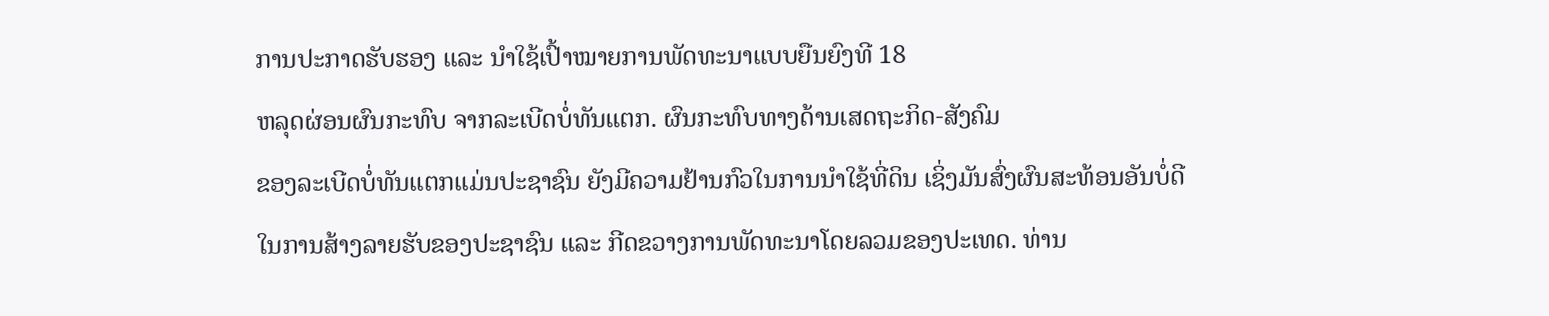ການປະກາດຮັບຮອງ ແລະ ນຳໃຊ້ເປົ້າໝາຍການພັດທະນາແບບຍືນຍົງທີ 18
ຫລຸດຜ່ອນຜົນກະທົບ ຈາກລະເບີດບໍ່ທັນແຕກ. ຜົນກະທົບທາງດ້ານເສດຖະກິດ-ສັງຄົມ
ຂອງລະເບີດບໍ່ທັນແຕກແມ່ນປະຊາຊົນ ຍັງມີຄວາມຢ້ານກົວໃນການນຳໃຊ້ທີ່ດິນ ເຊິ່ງມັນສົ່ງຜົນສະທ້ອນອັນບໍ່ດີ
ໃນການສ້າງລາຍຮັບຂອງປະຊາຊົນ ແລະ ກີດຂວາງການພັດທະນາໂດຍລວມຂອງປະເທດ. ທ່ານ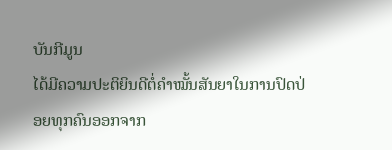ບັນກີມູນ
ໄດ້ມີຄວາມປະຕິຍິນດີຕໍ່ຄຳໝັ້ນສັນຍາໃນການປົດປ່ອຍທຸກຄົນອອກຈາກ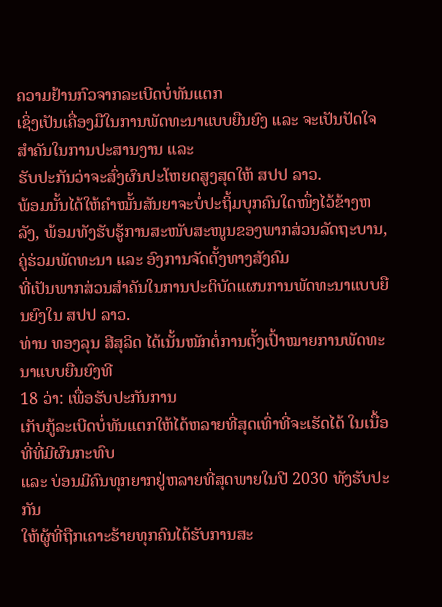ຄວາມຢ້ານກົວຈາກລະເບີດບໍ່ທັນແຕກ
ເຊິ່ງເປັນເຄື່ອງມືໃນການພັດທະນາແບບຍືນຍົງ ແລະ ຈະເປັນປັດໃຈສຳຄັນໃນການປະສານງານ ແລະ
ຮັບປະກັນວ່າຈະສົ່ງຜົນປະໂຫຍດສູງສຸດໃຫ້ ສປປ ລາວ.
ພ້ອມນັ້ນໄດ້ໃຫ້ຄຳໝັ້ນສັນຍາຈະບໍ່ປະຖິ້ມບຸກຄົນໃດໜຶ່ງໄວ້ຂ້າງຫລັງ, ພ້ອມທັງຮັບຮູ້ການສະໜັບສະໜູນຂອງພາກສ່ວນລັດຖະບານ, ຄູ່ຮ່ວມພັດທະນາ ແລະ ອົງການຈັດຕັ້ງທາງສັງຄົມ
ທີ່ເປັນພາກສ່ວນສຳຄັນໃນການປະຕິບັດແຜນການພັດທະນາແບບຍືນຍົງໃນ ສປປ ລາວ.
ທ່ານ ທອງລຸນ ສີສຸລິດ ໄດ້ເນັ້ນໜັກຕໍ່ການຕັ້ງເປົ້າໝາຍການພັດທະນາແບບຍືນຍົງທີ
18 ວ່າ: ເພື່ອຮັບປະກັນການ
ເກັບກູ້ລະເບີດບໍ່ທັນແຕກໃຫ້ໄດ້ຫລາຍທີ່ສຸດເທົ່າທີ່ຈະເຮັດໄດ້ ໃນເນື້ອທີ່ທີ່ມີຜົນກະທົບ
ແລະ ບ່ອນມີຄົນທຸກຍາກຢູ່ຫລາຍທີ່ສຸດພາຍໃນປີ 2030 ທັງຮັບປະກັນ
ໃຫ້ຜູ້ທີ່ຖືກເຄາະຮ້າຍທຸກຄົນໄດ້ຮັບການສະ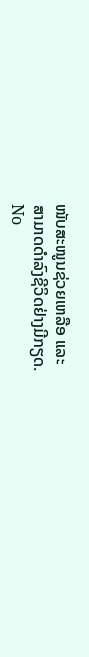ໜັບສະໜູນຊ່ວຍເຫລືອ ແລະ
ສາມາດດຳລົງຊີວິດຢ່າງມີກຽດ.
No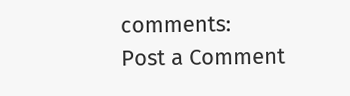comments:
Post a Comment